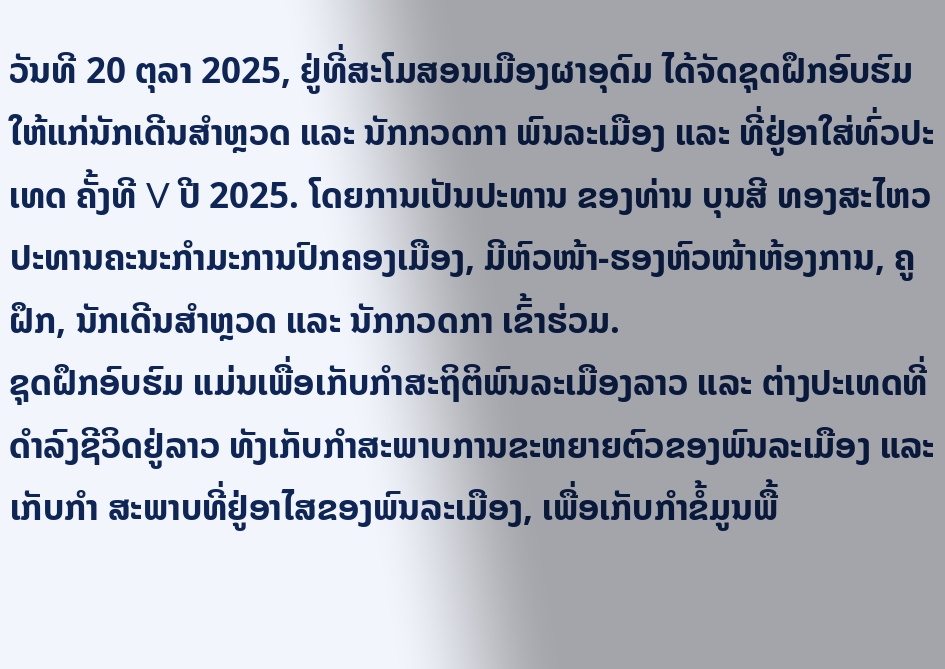ວັນທີ 20 ຕຸລາ 2025, ຢູ່ທີ່ສະໂມສອນເມືອງຜາອຸດົມ ໄດ້ຈັດຊຸດຝຶກອົບຮົມ ໃຫ້ແກ່ນັກເດີນສຳຫຼວດ ແລະ ນັກກວດກາ ພົນລະເມືອງ ແລະ ທີ່ຢູ່ອາໃສ່ທົ່ວປະເທດ ຄັ້ງທີ V ປີ 2025. ໂດຍການເປັນປະທານ ຂອງທ່ານ ບຸນສີ ທອງສະໄຫວ ປະທານຄະນະກຳມະການປົກຄອງເມືອງ, ມີຫົວໜ້າ-ຮອງຫົວໜ້າຫ້ອງການ, ຄູຝຶກ, ນັກເດີນສຳຫຼວດ ແລະ ນັກກວດກາ ເຂົ້າຮ່ວມ.
ຊຸດຝຶກອົບຮົມ ແມ່ນເພື່ອເກັບກໍາສະຖິຕິພົນລະເມືອງລາວ ແລະ ຕ່າງປະເທດທີ່ດຳລົງຊີວິດຢູ່ລາວ ທັງເກັບກຳສະພາບການຂະຫຍາຍຕົວຂອງພົນລະເມືອງ ແລະ ເກັບກຳ ສະພາບທີ່ຢູ່ອາໄສຂອງພົນລະເມືອງ, ເພື່ອເກັບກຳຂໍ້ມູນພື້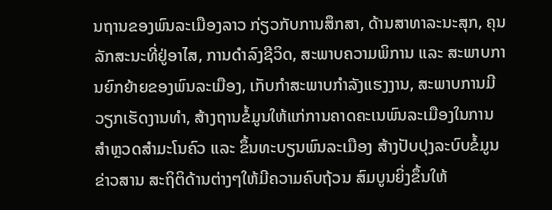ນຖານຂອງພົນລະເມືອງລາວ ກ່ຽວກັບການສຶກສາ, ດ້ານສາທາລະນະສຸກ, ຄຸນລັກສະນະທີ່ຢູ່ອາໄສ, ການດຳລົງຊີວິດ, ສະພາບຄວາມພິການ ແລະ ສະພາບການຍົກຍ້າຍຂອງພົນລະເມືອງ, ເກັບກຳສະພາບກໍາລັງແຮງງານ, ສະພາບການມີວຽກເຮັດງານທໍາ, ສ້າງຖານຂໍ້ມູນໃຫ້ແກ່ການຄາດຄະເນພົນລະເມືອງໃນການສໍາຫຼວດສຳມະໂນຄົວ ແລະ ຂຶ້ນທະບຽນພົນລະເມືອງ ສ້າງປັບປຸງລະບົບຂໍ້ມູນຂ່າວສານ ສະຖິຕິດ້ານຕ່າງໆໃຫ້ມີຄວາມຄົບຖ້ວນ ສົມບູນຍິ່ງຂຶ້ນໃຫ້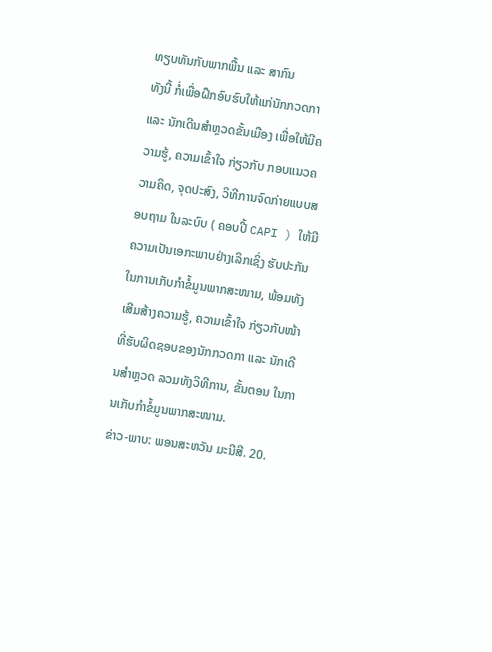ທຽບທັນກັບພາກພື້ນ ແລະ ສາກົນ
ທັງນີ້ ກໍ່ເພື່ອຝຶກອົບຮົບໃຫ້ແກ່ນັກກວດກາ ແລະ ນັກເດີນສໍາຫຼວດຂັ້ນເມືອງ ເພື່ອໃຫ້ມີຄວາມຮູ້, ຄວາມເຂົ້າໃຈ ກ່ຽວກັບ ກອບແນວຄວາມຄິດ, ຈຸດປະສົງ, ວິທີການຈົດກ່າຍແບບສອບຖາມ ໃນລະບົບ ( ຄອບປີ້ CAPI ) ໃຫ້ມີຄວາມເປັນເອກະພາບຢ່າງເລິກເຊິ່ງ ຮັບປະກັນໃນການເກັບກຳຂໍ້ມູນພາກສະໜາມ, ພ້ອມທັງເສີມສ້າງຄວາມຮູ້, ຄວາມເຂົ້າໃຈ ກ່ຽວກັບໜ້າທີ່ຮັບຜິດຊອບຂອງນັກກວດກາ ແລະ ນັກເດີນສໍາຫຼວດ ລວມທັງວິທີການ, ຂັ້ນຕອນ ໃນການເກັບກຳຂໍ້ມູນພາກສະໜາມ.
ຂ່າວ-ພາບ: ພອນສະຫວັນ ມະນີສີ. 20.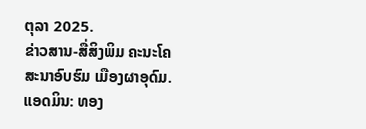ຕຸລາ 2025.
ຂ່າວສານ-ສື່ສິງພິມ ຄະນະໂຄສະນາອົບຮົມ ເມືອງຜາອຸດົມ.
ແອດມິນ: ທອງ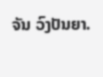ຈັນ ວົງປັນຍາ.